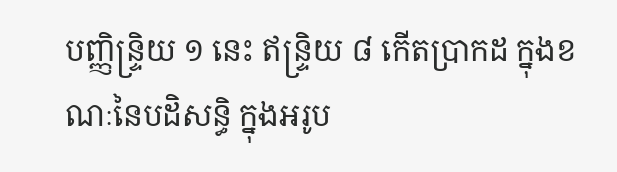បញ្ញិន្រ្ទិយ ១ នេះ ឥន្រ្ទិយ ៨ កើតប្រាកដ ក្នុងខណៈនៃបដិសន្ធិ ក្នុងអរូប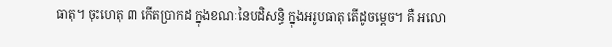ធាតុ។ ចុះហេតុ ៣ កើតប្រាកដ ក្នុងខណៈនៃបដិសន្ធិ ក្នុងអរូបធាតុ តើដូចម្តេច។ គឺ អលោ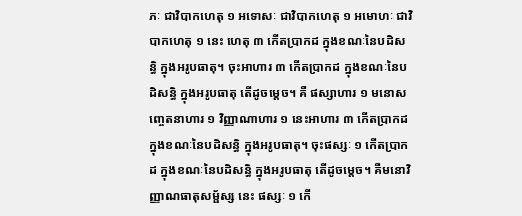ភៈ ជាវិបាកហេតុ ១ អទោសៈ ជាវិបាកហេតុ ១ អមោហៈ ជាវិបាកហេតុ ១ នេះ ហេតុ ៣ កើតប្រាកដ ក្នុងខណៈនៃបដិសន្ធិ ក្នុងអរូបធាតុ។ ចុះអាហារ ៣ កើតប្រាកដ ក្នុងខណៈនៃបដិសន្ធិ ក្នុងអរូបធាតុ តើដូចម្ដេច។ គឺ ផស្សាហារ ១ មនោសញ្ចេតនាហារ ១ វិញ្ញាណាហារ ១ នេះអាហារ ៣ កើតប្រាកដ ក្នុងខណៈនៃបដិសន្ធិ ក្នុងអរូបធាតុ។ ចុះផស្សៈ ១ កើតប្រាកដ ក្នុងខណៈនៃបដិសន្ធិ ក្នុងអរូបធាតុ តើដូចម្ដេច។ គឺមនោវិញ្ញាណធាតុសម្ផ័ស្ស នេះ ផស្សៈ ១ កើ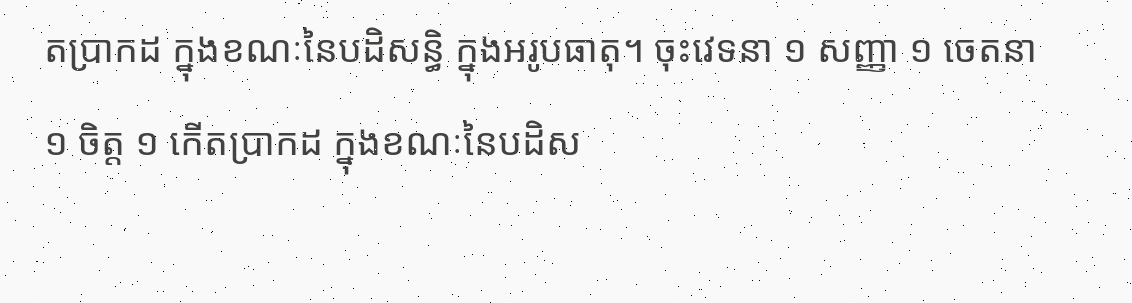តប្រាកដ ក្នុងខណៈនៃបដិសន្ធិ ក្នុងអរូបធាតុ។ ចុះវេទនា ១ សញ្ញា ១ ចេតនា ១ ចិត្ត ១ កើតប្រាកដ ក្នុងខណៈនៃបដិស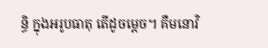ន្ធិ ក្នុងអរូបធាតុ តើដូចម្ដេច។ គឺមនោវិ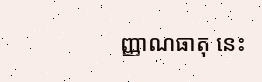ញ្ញាណធាតុ នេះ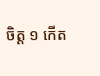ចិត្ត ១ កើត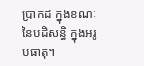ប្រាកដ ក្នុងខណៈនៃបដិសន្ធិ ក្នុងអរូបធាតុ។